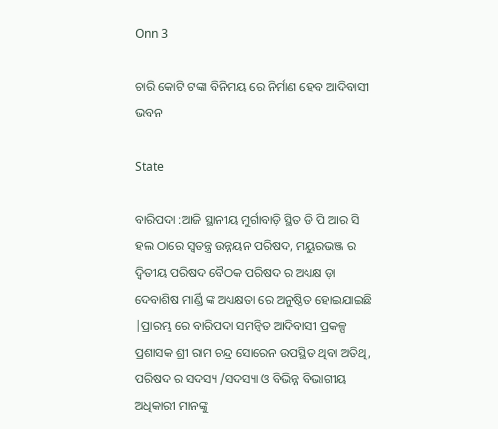Onn 3

ଚାରି କୋଟି ଟଙ୍କା ବିନିମୟ ରେ ନିର୍ମାଣ ହେବ ଆଦିବାସୀ ଭବନ

State

ବାରିପଦା :ଆଜି ସ୍ଥାନୀୟ ମୁର୍ଗାବାଡ଼ି ସ୍ଥିତ ଡି ପି ଆର ସି ହଲ ଠାରେ ସ୍ୱତନ୍ତ୍ର ଉନ୍ନୟନ ପରିଷଦ, ମୟୁରଭଞ୍ଜ ର ଦ୍ଵିତୀୟ ପରିଷଦ ବୈଠକ ପରିଷଦ ର ଅଧ୍ୟକ୍ଷ ଡ଼ା ଦେବାଶିଷ ମାର୍ଣ୍ଡି ଙ୍କ ଅଧ୍ୟକ୍ଷତା ରେ ଅନୁଷ୍ଠିତ ହୋଇଯାଇଛି |ପ୍ରାରମ୍ଭ ରେ ବାରିପଦା ସମନ୍ବିତ ଆଦିବାସୀ ପ୍ରକଳ୍ପ ପ୍ରଶାସକ ଶ୍ରୀ ରାମ ଚନ୍ଦ୍ର ସୋରେନ ଉପସ୍ଥିତ ଥିବା ଅତିଥି, ପରିଷଦ ର ସଦସ୍ୟ /ସଦସ୍ୟା ଓ ବିଭିନ୍ନ ବିଭାଗୀୟ ଅଧିକାରୀ ମାନଙ୍କୁ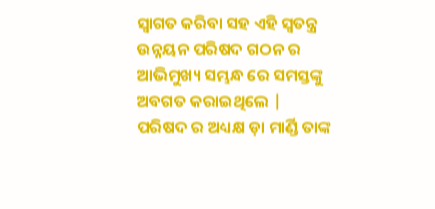ସ୍ୱାଗତ କରିବା ସହ ଏହି ସ୍ୱତନ୍ତ୍ର ଉନ୍ନୟନ ପରିଷଦ ଗଠନ ର ଆଭିମୁଖ୍ୟ ସମ୍ଭନ୍ଧ ରେ ସମସ୍ତଙ୍କୁ ଅବଗତ କରାଇଥିଲେ | ପରିଷଦ ର ଅଧ୍ୟକ୍ଷ ଡ଼ା ମାର୍ଣ୍ଡି ତାଙ୍କ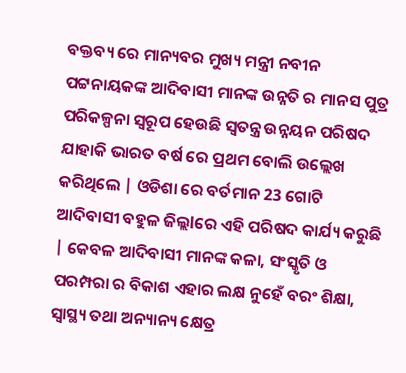ବକ୍ତବ୍ୟ ରେ ମାନ୍ୟବର ମୁଖ୍ୟ ମନ୍ତ୍ରୀ ନବୀନ ପଟ୍ଟନାୟକଙ୍କ ଆଦିବାସୀ ମାନଙ୍କ ଉନ୍ନତି ର ମାନସ ପୁତ୍ର ପରିକଳ୍ପନା ସ୍ୱରୂପ ହେଉଛି ସ୍ୱତନ୍ତ୍ର ଉନ୍ନୟନ ପରିଷଦ ଯାହାକି ଭାରତ ବର୍ଷ ରେ ପ୍ରଥମ ବୋଲି ଉଲ୍ଲେଖ କରିଥିଲେ | ଓଡିଶା ରେ ବର୍ତମାନ 23 ଗୋଟି ଆଦିବାସୀ ବହୁଳ ଜିଲ୍ଲlରେ ଏହି ପରିଷଦ କାର୍ଯ୍ୟ କରୁଛି | କେବଳ ଆଦିବାସୀ ମାନଙ୍କ କଳା, ସଂସ୍କୃତି ଓ ପରମ୍ପରା ର ବିକାଶ ଏହାର ଲକ୍ଷ ନୁହେଁ ବରଂ ଶିକ୍ଷା, ସ୍ୱାସ୍ଥ୍ୟ ତଥା ଅନ୍ୟାନ୍ୟ କ୍ଷେତ୍ର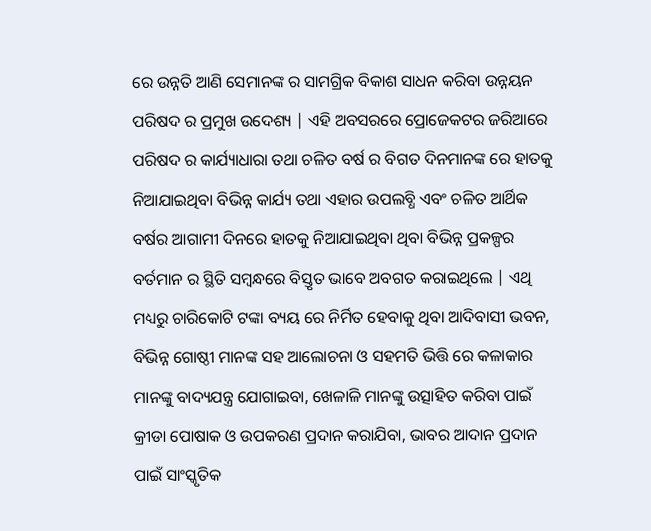ରେ ଉନ୍ନତି ଆଣି ସେମାନଙ୍କ ର ସାମଗ୍ରିକ ବିକାଶ ସାଧନ କରିବା ଉନ୍ନୟନ ପରିଷଦ ର ପ୍ରମୁଖ ଉଦେଶ୍ୟ | ଏହି ଅବସରରେ ପ୍ରୋଜେକଟର ଜରିଆରେ ପରିଷଦ ର କାର୍ଯ୍ୟାଧାରା ତଥା ଚଳିତ ବର୍ଷ ର ବିଗତ ଦିନମାନଙ୍କ ରେ ହାତକୁ ନିଆଯାଇଥିବା ବିଭିନ୍ନ କାର୍ଯ୍ୟ ତଥା ଏହାର ଉପଲବ୍ଧି ଏବଂ ଚଳିତ ଆର୍ଥିକ ବର୍ଷର ଆଗାମୀ ଦିନରେ ହାତକୁ ନିଆଯାଇଥିବା ଥିବା ବିଭିନ୍ନ ପ୍ରକଳ୍ପର ବର୍ତମାନ ର ସ୍ଥିତି ସମ୍ବନ୍ଧରେ ବିସ୍ତୃତ ଭାବେ ଅବଗତ କରାଇଥିଲେ | ଏଥି ମଧ୍ୟରୁ ଚାରିକୋଟି ଟଙ୍କା ବ୍ୟୟ ରେ ନିର୍ମିତ ହେବାକୁ ଥିବା ଆଦିବାସୀ ଭବନ, ବିଭିନ୍ନ ଗୋଷ୍ଠୀ ମାନଙ୍କ ସହ ଆଲୋଚନା ଓ ସହମତି ଭିତ୍ତି ରେ କଳାକାର ମାନଙ୍କୁ ବାଦ୍ୟଯନ୍ତ୍ର ଯୋଗାଇବା, ଖେଳାଳି ମାନଙ୍କୁ ଉତ୍ସାହିତ କରିବା ପାଇଁ କ୍ରୀଡା ପୋଷାକ ଓ ଉପକରଣ ପ୍ରଦାନ କରାଯିବା, ଭାବର ଆଦାନ ପ୍ରଦାନ ପାଇଁ ସାଂସ୍କୃତିକ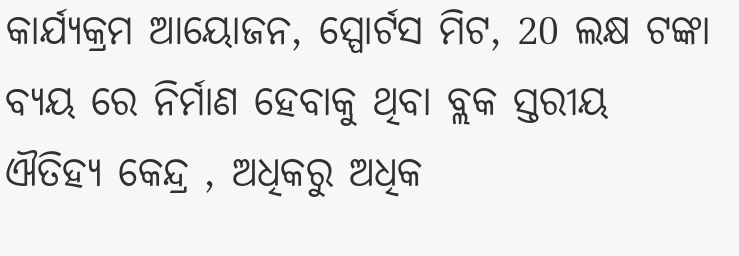କାର୍ଯ୍ୟକ୍ରମ ଆୟୋଜନ, ସ୍ପୋର୍ଟସ ମିଟ, 20 ଲକ୍ଷ ଟଙ୍କା ବ୍ୟୟ ରେ ନିର୍ମାଣ ହେବାକୁ ଥିବା ବ୍ଲକ ସ୍ତରୀୟ ଐତିହ୍ୟ କେନ୍ଦ୍ର , ଅଧିକରୁ ଅଧିକ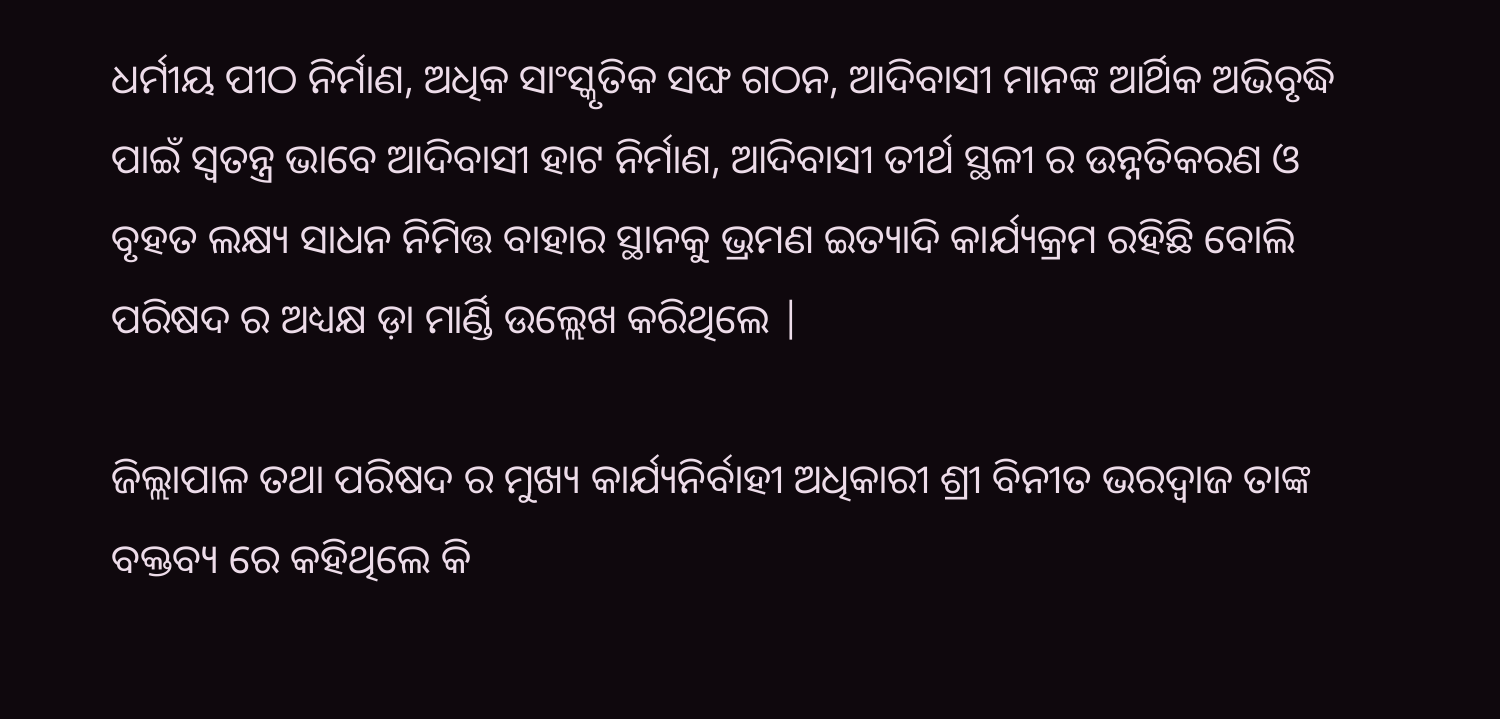ଧର୍ମୀୟ ପୀଠ ନିର୍ମାଣ, ଅଧିକ ସାଂସ୍କୃତିକ ସଙ୍ଘ ଗଠନ, ଆଦିବାସୀ ମାନଙ୍କ ଆର୍ଥିକ ଅଭିବୃଦ୍ଧି ପାଇଁ ସ୍ୱତନ୍ତ୍ର ଭାବେ ଆଦିବାସୀ ହାଟ ନିର୍ମାଣ, ଆଦିବାସୀ ତୀର୍ଥ ସ୍ଥଳୀ ର ଉନ୍ନତିକରଣ ଓ ବୃହତ ଲକ୍ଷ୍ୟ ସାଧନ ନିମିତ୍ତ ବାହାର ସ୍ଥାନକୁ ଭ୍ରମଣ ଇତ୍ୟାଦି କାର୍ଯ୍ୟକ୍ରମ ରହିଛି ବୋଲି ପରିଷଦ ର ଅଧ୍ୟକ୍ଷ ଡ଼ା ମାର୍ଣ୍ଡି ଉଲ୍ଲେଖ କରିଥିଲେ |

ଜିଲ୍ଲାପାଳ ତଥା ପରିଷଦ ର ମୁଖ୍ୟ କାର୍ଯ୍ୟନିର୍ବାହୀ ଅଧିକାରୀ ଶ୍ରୀ ବିନୀତ ଭରଦ୍ୱାଜ ତାଙ୍କ ବକ୍ତବ୍ୟ ରେ କହିଥିଲେ କି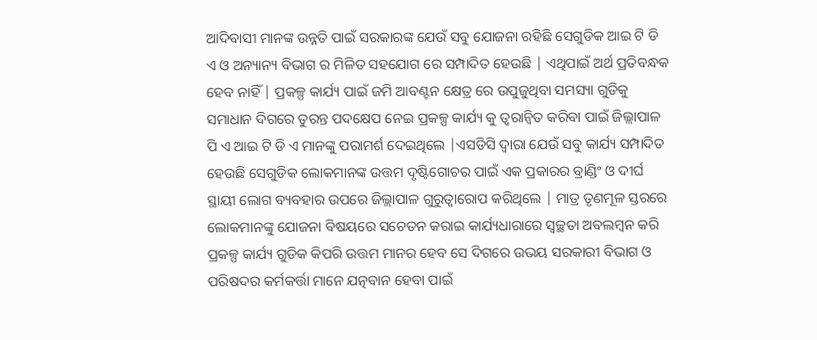ଆଦିବାସୀ ମାନଙ୍କ ଉନ୍ନତି ପାଇଁ ସରକାରଙ୍କ ଯେଉଁ ସବୁ ଯୋଜନା ରହିଛି ସେଗୁଡିକ ଆଇ ଟି ଡି ଏ ଓ ଅନ୍ୟାନ୍ୟ ବିଭାଗ ର ମିଳିତ ସହଯୋଗ ରେ ସମ୍ପାଦିତ ହେଉଛି | ଏଥିପାଇଁ ଅର୍ଥ ପ୍ରତିବନ୍ଧକ ହେବ ନାହିଁ | ପ୍ରକଳ୍ପ କାର୍ଯ୍ୟ ପାଇଁ ଜମି ଆବଣ୍ଟନ କ୍ଷେତ୍ର ରେ ଉପୁଜୁଥିବା ସମସ୍ୟା ଗୁଡିକୁ ସମାଧାନ ଦିଗରେ ତୁରନ୍ତ ପଦକ୍ଷେପ ନେଇ ପ୍ରକଳ୍ପ କାର୍ଯ୍ୟ କୁ ତ୍ୱରାନ୍ୱିତ କରିବା ପାଇଁ ଜିଲ୍ଲାପାଳ ପି ଏ ଆଇ ଟି ଡି ଏ ମାନଙ୍କୁ ପରାମର୍ଶ ଦେଇଥିଲେ |ଏସଡିସି ଦ୍ୱାରା ଯେଉଁ ସବୁ କାର୍ଯ୍ୟ ସମ୍ପାଦିତ ହେଉଛି ସେଗୁଡିକ ଲୋକମାନଙ୍କ ଉତ୍ତମ ଦୃଷ୍ଟିଗୋଚର ପାଇଁ ଏକ ପ୍ରକାରର ବ୍ରାଣ୍ଡିଂ ଓ ଦୀର୍ଘ ସ୍ଥାୟୀ ଲୋଗ ବ୍ୟବହାର ଉପରେ ଜିଲ୍ଲାପାଳ ଗୁରୁତ୍ୱାରୋପ କରିଥିଲେ | ମାତ୍ର ତୃଣମୂଳ ସ୍ତରରେ ଲୋକମାନଙ୍କୁ ଯୋଜନା ବିଷୟରେ ସଚେତନ କରାଇ କାର୍ଯ୍ୟଧାରାରେ ସ୍ୱଚ୍ଛତା ଅବଲମ୍ବନ କରି ପ୍ରକଳ୍ପ କାର୍ଯ୍ୟ ଗୁଡିକ କିପରି ଉତ୍ତମ ମାନର ହେବ ସେ ଦିଗରେ ଉଭୟ ସରକାରୀ ବିଭାଗ ଓ ପରିଷଦର କର୍ମକର୍ତ୍ତା ମାନେ ଯତ୍ନବାନ ହେବା ପାଇଁ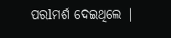ପରlମର୍ଶ ଦେଇଥିଲେ |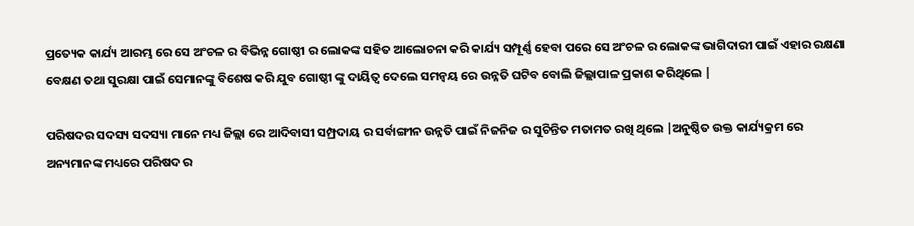ପ୍ରତ୍ୟେକ କାର୍ଯ୍ୟ ଆରମ୍ଭ ରେ ସେ ଅଂଚଳ ର ବିଭିନ୍ନ ଗୋଷ୍ଠୀ ର ଲୋକଙ୍କ ସହିତ ଆଲୋଚନା କରି କାର୍ଯ୍ୟ ସମ୍ପୂର୍ଣ୍ଣ ହେବା ପରେ ସେ ଅଂଚଳ ର ଲୋକଙ୍କ ଭାଗିଦାରୀ ପାଇଁ ଏହାର ରକ୍ଷଣା ବେକ୍ଷଣ ତଥା ସୁରକ୍ଷା ପାଇଁ ସେମାନଙ୍କୁ ବିଶେଷ କରି ଯୁବ ଗୋଷ୍ଠୀ ଙ୍କୁ ଦାୟିତ୍ୱ ଦେଲେ ସମନ୍ୱୟ ରେ ଉନ୍ନତି ଘଟିବ ବୋଲି ଜିଲ୍ଲାପାଳ ପ୍ରକାଶ କରିଥିଲେ |

ପରିଷଦର ସଦସ୍ୟ ସଦସ୍ୟା ମାନେ ମଧ୍ୟ ଜିଲ୍ଲା ରେ ଆଦିବାସୀ ସମ୍ପ୍ରଦାୟ ର ସର୍ବାଙ୍ଗୀନ ଉନ୍ନତି ପାଇଁ ନିଜନିଜ ର ସୁଚିନ୍ତିତ ମତାମତ ରଖି ଥିଲେ |ଅନୁଷ୍ଠିତ ଉକ୍ତ କାର୍ଯ୍ୟକ୍ରମ ରେ ଅନ୍ୟମାନଙ୍କ ମଧ୍ୟରେ ପରିଷଦ ର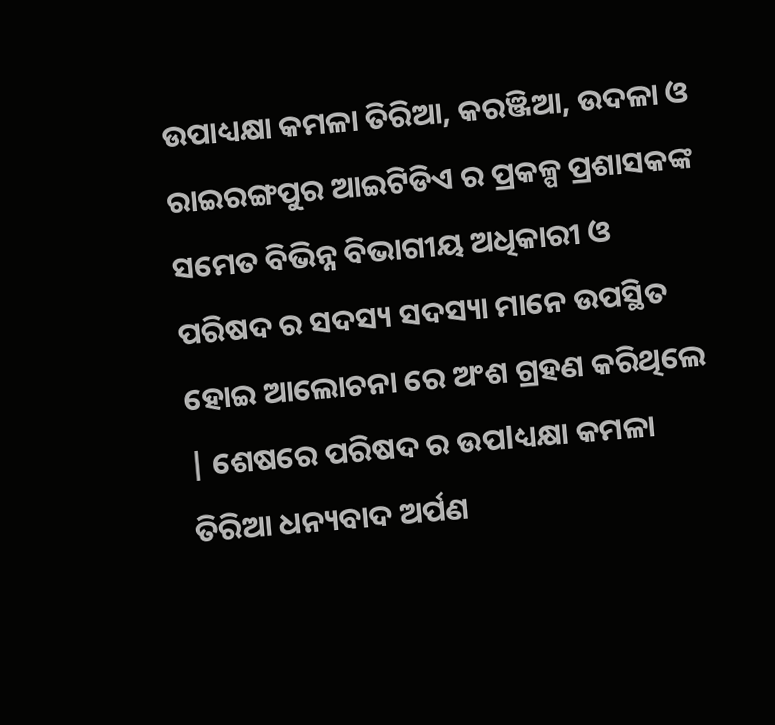ଉପାଧ୍ୟକ୍ଷା କମଳା ତିରିଆ, କରଞ୍ଜିଆ, ଉଦଳା ଓ ରାଇରଙ୍ଗପୁର ଆଇଟିଡିଏ ର ପ୍ରକଳ୍ପ ପ୍ରଶାସକଙ୍କ ସମେତ ବିଭିନ୍ନ ବିଭାଗୀୟ ଅଧିକାରୀ ଓ ପରିଷଦ ର ସଦସ୍ୟ ସଦସ୍ୟା ମାନେ ଉପସ୍ଥିତ ହୋଇ ଆଲୋଚନା ରେ ଅଂଶ ଗ୍ରହଣ କରିଥିଲେ | ଶେଷରେ ପରିଷଦ ର ଉପlଧ୍ୟକ୍ଷା କମଳା ତିରିଆ ଧନ୍ୟବାଦ ଅର୍ପଣ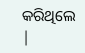କରିଥିଲେ |